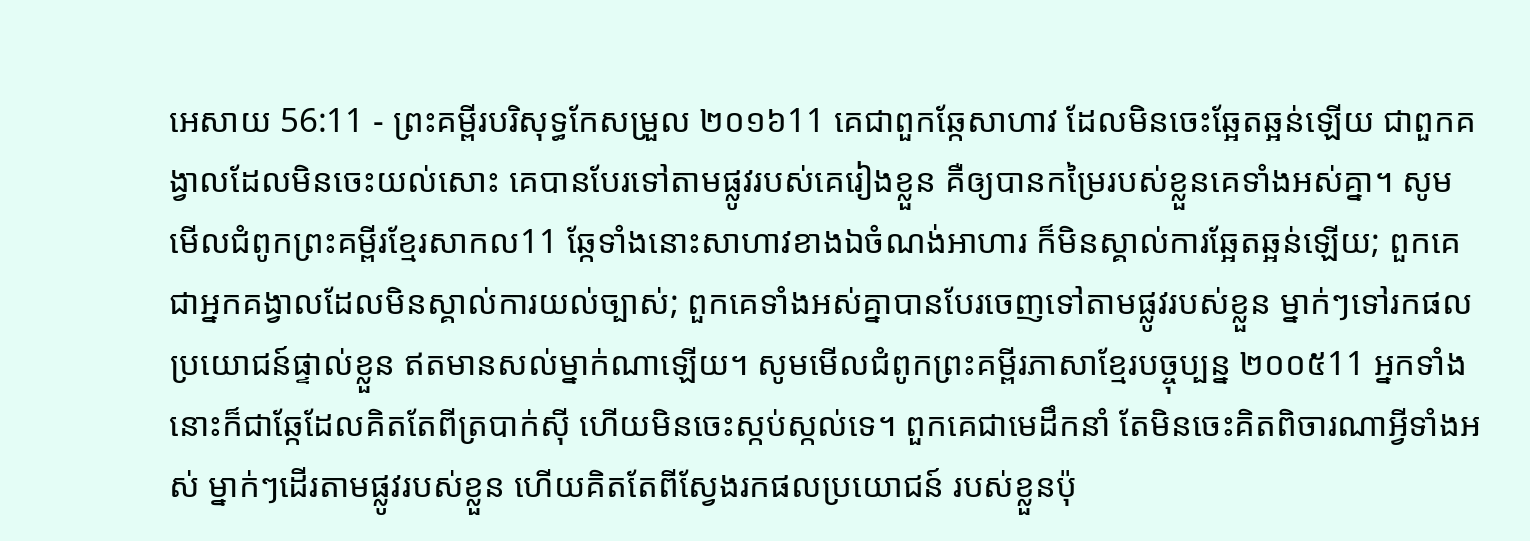អេសាយ 56:11 - ព្រះគម្ពីរបរិសុទ្ធកែសម្រួល ២០១៦11 គេជាពួកឆ្កែសាហាវ ដែលមិនចេះឆ្អែតឆ្អន់ឡើយ ជាពួកគង្វាលដែលមិនចេះយល់សោះ គេបានបែរទៅតាមផ្លូវរបស់គេរៀងខ្លួន គឺឲ្យបានកម្រៃរបស់ខ្លួនគេទាំងអស់គ្នា។ សូមមើលជំពូកព្រះគម្ពីរខ្មែរសាកល11 ឆ្កែទាំងនោះសាហាវខាងឯចំណង់អាហារ ក៏មិនស្គាល់ការឆ្អែតឆ្អន់ឡើយ; ពួកគេជាអ្នកគង្វាលដែលមិនស្គាល់ការយល់ច្បាស់; ពួកគេទាំងអស់គ្នាបានបែរចេញទៅតាមផ្លូវរបស់ខ្លួន ម្នាក់ៗទៅរកផលប្រយោជន៍ផ្ទាល់ខ្លួន ឥតមានសល់ម្នាក់ណាឡើយ។ សូមមើលជំពូកព្រះគម្ពីរភាសាខ្មែរបច្ចុប្បន្ន ២០០៥11 អ្នកទាំងនោះក៏ជាឆ្កែដែលគិតតែពីត្របាក់ស៊ី ហើយមិនចេះស្កប់ស្កល់ទេ។ ពួកគេជាមេដឹកនាំ តែមិនចេះគិតពិចារណាអ្វីទាំងអស់ ម្នាក់ៗដើរតាមផ្លូវរបស់ខ្លួន ហើយគិតតែពីស្វែងរកផលប្រយោជន៍ របស់ខ្លួនប៉ុ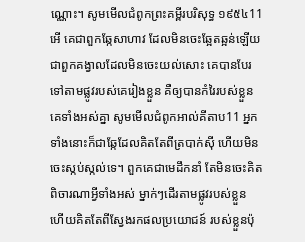ណ្ណោះ។ សូមមើលជំពូកព្រះគម្ពីរបរិសុទ្ធ ១៩៥៤11 អើ គេជាពួកឆ្កែសាហាវ ដែលមិនចេះឆ្អែតឆ្អន់ឡើយ ជាពួកគង្វាលដែលមិនចេះយល់សោះ គេបានបែរទៅតាមផ្លូវរបស់គេរៀងខ្លួន គឺឲ្យបានកំរៃរបស់ខ្លួនគេទាំងអស់គ្នា សូមមើលជំពូកអាល់គីតាប11 អ្នកទាំងនោះក៏ជាឆ្កែដែលគិតតែពីត្របាក់ស៊ី ហើយមិនចេះស្កប់ស្កល់ទេ។ ពួកគេជាមេដឹកនាំ តែមិនចេះគិតពិចារណាអ្វីទាំងអស់ ម្នាក់ៗដើរតាមផ្លូវរបស់ខ្លួន ហើយគិតតែពីស្វែងរកផលប្រយោជន៍ របស់ខ្លួនប៉ុ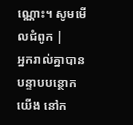ណ្ណោះ។ សូមមើលជំពូក |
អ្នករាល់គ្នាបានបន្ទាបបន្ថោកយើង នៅក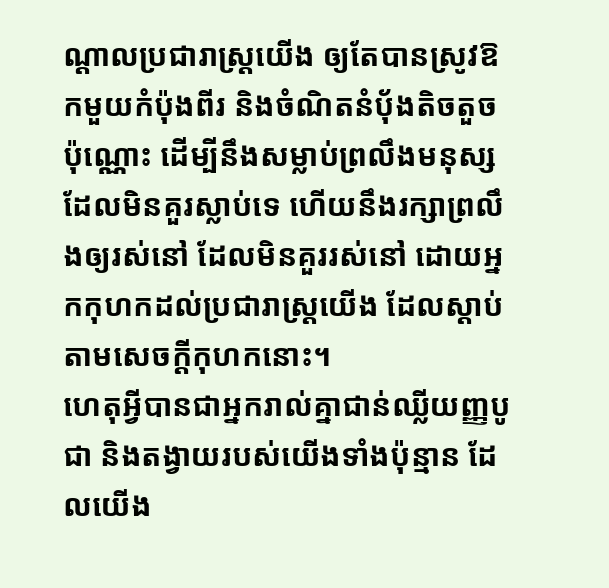ណ្ដាលប្រជារាស្ត្រយើង ឲ្យតែបានស្រូវឱកមួយកំប៉ុងពីរ និងចំណិតនំបុ័ងតិចតួចប៉ុណ្ណោះ ដើម្បីនឹងសម្លាប់ព្រលឹងមនុស្សដែលមិនគួរស្លាប់ទេ ហើយនឹងរក្សាព្រលឹងឲ្យរស់នៅ ដែលមិនគួររស់នៅ ដោយអ្នកកុហកដល់ប្រជារាស្ត្រយើង ដែលស្តាប់តាមសេចក្ដីកុហកនោះ។
ហេតុអ្វីបានជាអ្នករាល់គ្នាជាន់ឈ្លីយញ្ញបូជា និងតង្វាយរបស់យើងទាំងប៉ុន្មាន ដែលយើង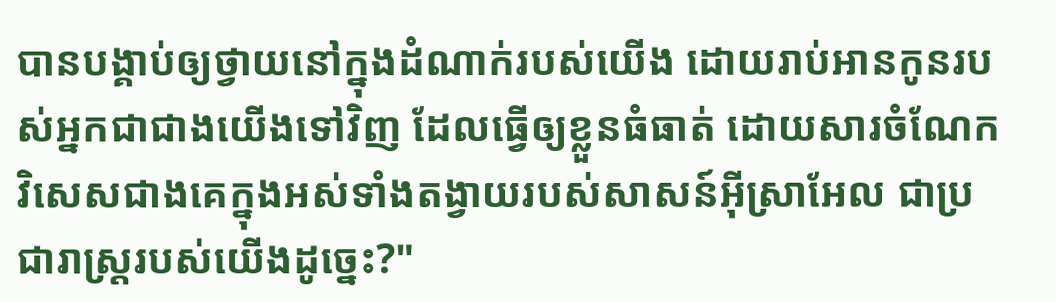បានបង្គាប់ឲ្យថ្វាយនៅក្នុងដំណាក់របស់យើង ដោយរាប់អានកូនរបស់អ្នកជាជាងយើងទៅវិញ ដែលធ្វើឲ្យខ្លួនធំធាត់ ដោយសារចំណែកវិសេសជាងគេក្នុងអស់ទាំងតង្វាយរបស់សាសន៍អ៊ីស្រាអែល ជាប្រជារាស្ត្ររបស់យើងដូច្នេះ?"